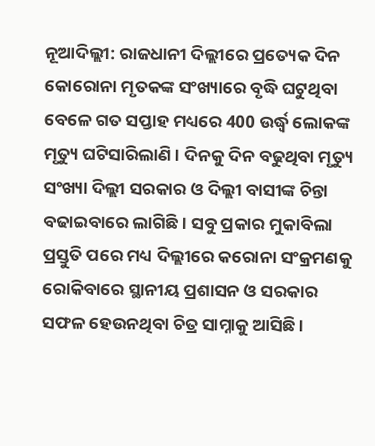ନୂଆଦିଲ୍ଲୀ: ରାଜଧାନୀ ଦିଲ୍ଲୀରେ ପ୍ରତ୍ୟେକ ଦିନ କୋରୋନା ମୃତକଙ୍କ ସଂଖ୍ୟାରେ ବୃଦ୍ଧି ଘଟୁଥିବା ବେଳେ ଗତ ସପ୍ତାହ ମଧ୍ୟରେ 400 ଉର୍ଦ୍ଧ୍ବ ଲୋକଙ୍କ ମୃତ୍ୟୁ ଘଟିସାରିଲାଣି । ଦିନକୁ ଦିନ ବଢୁଥିବା ମୃତ୍ୟୁ ସଂଖ୍ୟା ଦିଲ୍ଲୀ ସରକାର ଓ ଦିଲ୍ଲୀ ବାସୀଙ୍କ ଚିନ୍ତା ବଢାଇବାରେ ଲାଗିଛି । ସବୁ ପ୍ରକାର ମୁକାବିଲା ପ୍ରସ୍ତୁତି ପରେ ମଧ୍ୟ ଦିଲ୍ଲୀରେ କରୋନା ସଂକ୍ରମଣକୁ ରୋକିବାରେ ସ୍ଥାନୀୟ ପ୍ରଶାସନ ଓ ସରକାର ସଫଳ ହେଉନଥିବା ଚିତ୍ର ସାମ୍ନାକୁ ଆସିଛି ।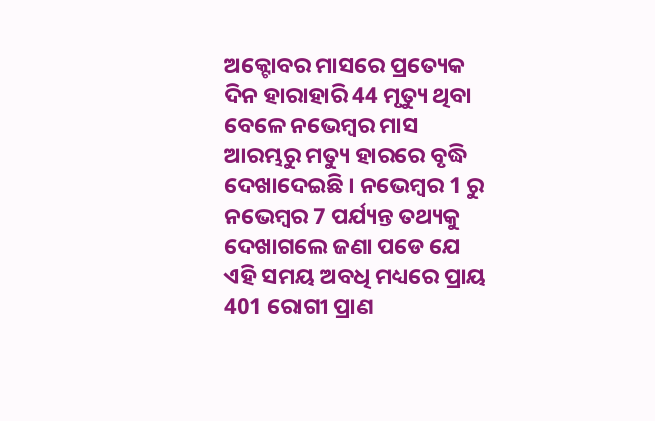ଅକ୍ଟୋବର ମାସରେ ପ୍ରତ୍ୟେକ ଦିନ ହାରାହାରି 44 ମୃତ୍ୟୁ ଥିବା ବେଳେ ନଭେମ୍ବର ମାସ ଆରମ୍ଭରୁ ମତ୍ୟୁ ହାରରେ ବୃଦ୍ଧି ଦେଖାଦେଇଛି । ନଭେମ୍ବର 1 ରୁ ନଭେମ୍ବର 7 ପର୍ଯ୍ୟନ୍ତ ତଥ୍ୟକୁ ଦେଖାଗଲେ ଜଣା ପଡେ ଯେ ଏହି ସମୟ ଅବଧି ମଧ୍ୟରେ ପ୍ରାୟ 401 ରୋଗୀ ପ୍ରାଣ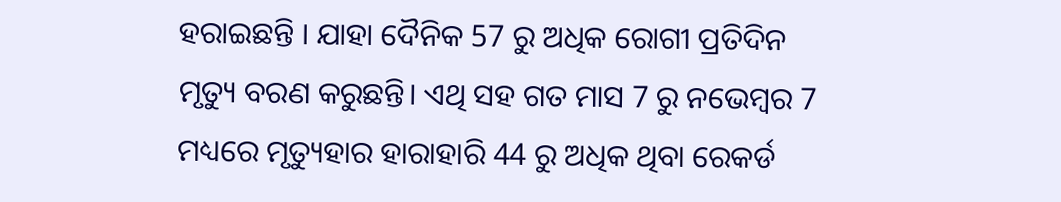ହରାଇଛନ୍ତି । ଯାହା ଦୈନିକ 57 ରୁ ଅଧିକ ରୋଗୀ ପ୍ରତିଦିନ ମୃତ୍ୟୁ ବରଣ କରୁଛନ୍ତି। ଏଥି ସହ ଗତ ମାସ 7 ରୁ ନଭେମ୍ବର 7 ମଧ୍ୟରେ ମୃତ୍ୟୁହାର ହାରାହାରି 44 ରୁ ଅଧିକ ଥିବା ରେକର୍ଡ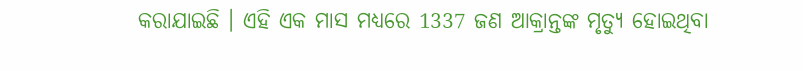କରାଯାଇଛି । ଏହି ଏକ ମାସ ମଧ୍ୟରେ 1337 ଜଣ ଆକ୍ରାନ୍ତଙ୍କ ମୃତ୍ୟୁ ହୋଇଥିବା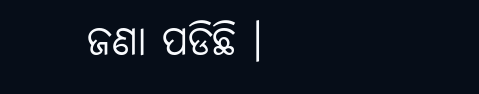ଜଣା ପଡିଛି ।